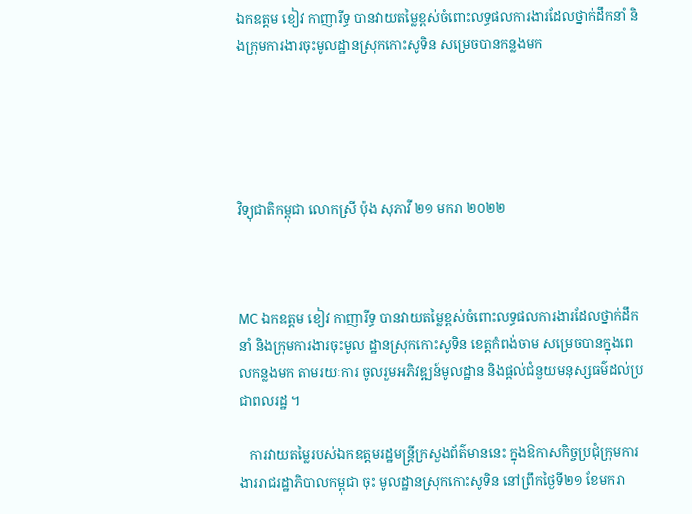ឯកឧត្តម ខៀវ កាញារីទ្ធ បានវាយតម្លៃខ្ពស់ចំពោះលទ្ធផលការងារដែលថ្នាក់ដឹកនាំ និងក្រុមការងារចុះមូលដ្ឋានស្រុកកោះសូទិន សម្រេចបានកន្លងមក





វិទ្យុជាតិកម្ពុជា លោកស្រី ប៉ុង សុភាវី ២១ មករា ២០២២



MC ឯកឧត្តម ខៀវ កាញារីទ្ធ បានវាយតម្លៃខ្ពស់ចំពោះលទ្ធផលការងារដែលថ្នាក់ដឹក នាំ និងក្រុមការងារចុះមូល ដ្ឋានស្រុកកោះសូទិន ខេត្តកំពង់ចាម សម្រេចបានក្នុងពេលកន្លងមក តាមរយៈការ ចូលរួមអភិវឌ្ឍន៍មូលដ្ឋាន និងផ្តល់ជំនួយមនុស្សធម៌ដល់ប្រជាពលរដ្ឋ ។

   ការវាយតម្លៃរបស់ឯកឧត្តមរដ្ឋមន្ត្រីក្រសួងព័ត៌មាននេះ ក្នុងឱកាសកិច្ចប្រជុំក្រុមការ ងាររាជរដ្ឋាភិបាលកម្ពុជា ចុះ មូលដ្ឋានស្រុកកោះសូទិន នៅព្រឹកថ្ងៃទី២១ ខែមករា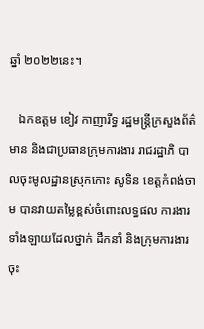ឆ្នាំ ២០២២នេះ។

   ឯកឧត្តម ខៀវ កាញារីទ្ធ រដ្ឋមន្ត្រីក្រសួងព័ត៌មាន និងជាប្រធានក្រុមការងារ រាជរដ្ឋាភិ បាលចុះមូលដ្ឋានស្រុកកោះ សូទិន ខេត្តកំពង់ចាម បានវាយតម្លៃខ្ពស់ចំពោះលទ្ធផល ការងារទាំងឡាយដែលថ្នាក់ ដឹកនាំ និងក្រុមការងារចុះ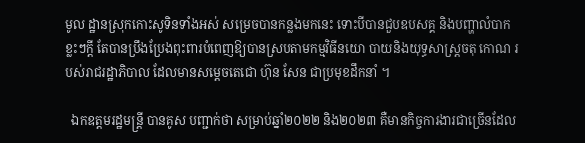មូល ដ្ឋានស្រុកកោះសូទិនទាំងអស់ សម្រេចបានកន្លងមកនេះ ទោះបីបានជួបឧបសគ្គ និងបញ្ហាលំបាកខ្លះៗក្តី តែបានប្រឹងប្រែងពុះពារបំពេញឱ្យបានស្របតាមកម្មវិធីនយោ បាយនិងយុទ្ធសាស្រ្តចតុ កោណ របស់រាជរដ្ឋាភិបាល ដែលមានសម្តេចតេជោ ហ៊ុន សែន ជាប្រមុខដឹកនាំ ។

  ឯកឧត្តមរដ្ឋមន្រ្តី បានគូស បញ្ជាក់ថា សម្រាប់ឆ្នាំ២០២២ និង២០២៣ គឺមានកិច្ចការងារជាច្រើនដែល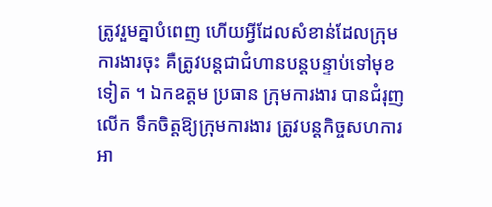ត្រូវរួមគ្នាបំពេញ ហើយអ្វីដែលសំខាន់ដែលក្រុមការងារចុះ គឺត្រូវបន្តជាជំហានបន្តបន្ទាប់ទៅមុខទៀត ។ ឯកឧត្តម ប្រធាន ក្រុមការងារ បានជំរុញលើក ទឹកចិត្តឱ្យក្រុមការងារ ត្រូវបន្តកិច្ចសហការ អា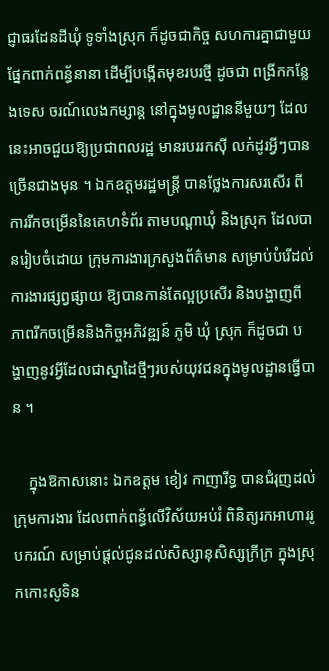ជ្ញាធរដែនដីឃុំ ទូទាំងស្រុក ក៏ដូចជាកិច្ច សហការគ្នាជាមួយផ្នែកពាក់ពន្ធ័នានា ដើម្បីបង្កើតមុខរបរថ្មី ដូចជា ពង្រីកកន្លែងទេស ចរណ៍លេងកម្សាន្ត នៅក្នុងមូលដ្ឋាននីមួយៗ ដែលនេះអាចជួយឱ្យប្រជាពលរដ្ឋ មានរបររកស៊ី លក់ដូរអ្វីៗបានច្រើនជាងមុន ។ ឯកឧត្តមរដ្ឋមន្រ្តី បានថ្លែងការសរសើរ ពីការរីកចម្រើននៃគេហទំព័រ តាមបណ្តាឃុំ និងស្រុក ដែលបានរៀបចំដោយ ក្រុមការងារក្រសួងព័ត៌មាន សម្រាប់បំរើដល់ការងារផ្សព្វផ្សាយ ឱ្យបានកាន់តែល្អប្រសើរ និងបង្ហាញពីភាពរីកចម្រើននិងកិច្ចអភិវឌ្ឍន៍ ភូមិ ឃុំ ស្រុក ក៏ដូចជា បង្ហាញនូវអ្វីដែលជាស្នាដៃថ្មីៗរបស់យុវជនក្នុងមូលដ្ឋានធ្វើបាន ។

    ក្នុងឱកាសនោះ ឯកឧត្តម ខៀវ កាញារីទ្ធ បានជំរុញដល់ក្រុមការងារ ដែលពាក់ពន្ធ័លើវិស័យអប់រំ ពិនិត្យរកអាហាររូបករណ៍ សម្រាប់ផ្តល់ជូនដល់សិស្សានុសិស្សក្រីក្រ ក្នុងស្រុកកោះសូទិន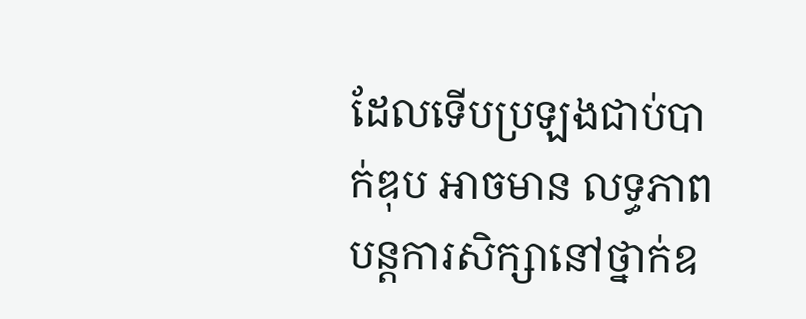ដែលទើបប្រឡងជាប់បាក់ឌុប អាចមាន លទ្ធភាព បន្តការសិក្សានៅថ្នាក់ឧ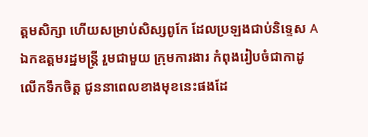ត្តមសិក្សា ហើយសម្រាប់សិស្សពូកែ ដែលប្រឡងជាប់និទ្ទេស A ឯកឧត្តមរដ្ឋមន្រ្តី រួមជាមួយ ក្រុមការងារ កំពុងរៀបចំជាកាដូ លើកទឹកចិត្ត ជូននាពេលខាងមុខនេះផងដែ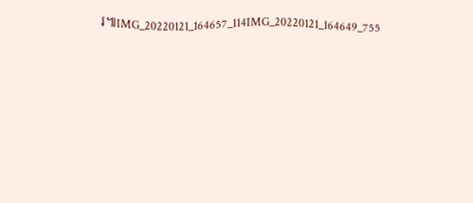រ៕IMG_20220121_164657_114IMG_20220121_164649_755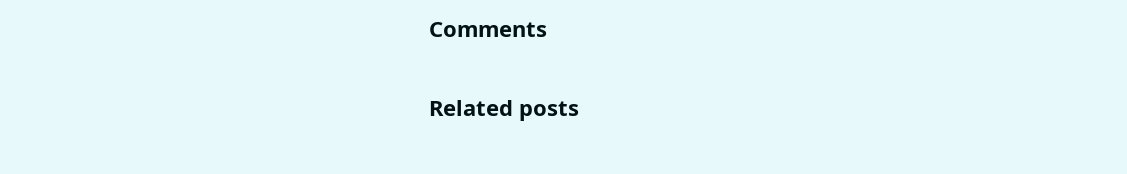Comments

Related posts